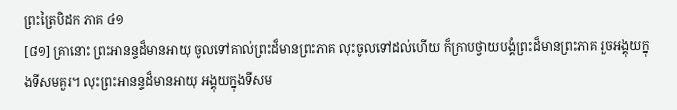ព្រះត្រៃបិដក ភាគ ៤១
[៨១] គ្រានោះ ព្រះអានន្ទដ៏មានអាយុ ចូលទៅគាល់ព្រះដ៏មានព្រះភាគ លុះចូលទៅដល់ហើយ ក៏ក្រាបថ្វាយបង្គំព្រះដ៏មានព្រះភាគ រួចអង្គុយក្នុងទីសមគួរ។ លុះព្រះអានន្ទដ៏មានអាយុ អង្គុយក្នុងទីសម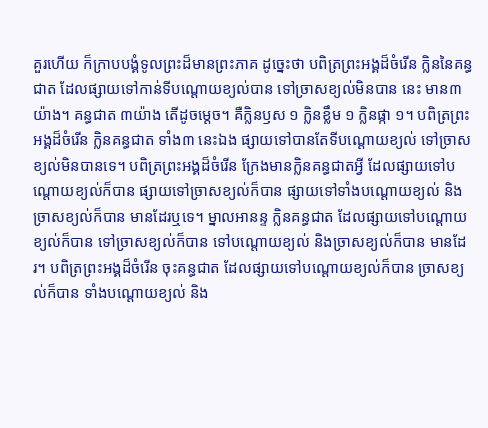គួរហើយ ក៏ក្រាបបង្គំទូលព្រះដ៏មានព្រះភាគ ដូច្នេះថា បពិត្រព្រះអង្គដ៏ចំរើន ក្លិននៃគន្ធជាត ដែលផ្សាយទៅកាន់ទីបណ្ដោយខ្យល់បាន ទៅច្រាសខ្យល់មិនបាន នេះ មាន៣ យ៉ាង។ គន្ធជាត ៣យ៉ាង តើដូចម្ដេច។ គឺក្លិនឫស ១ ក្លិនខ្លឹម ១ ក្លិនផ្កា ១។ បពិត្រព្រះអង្គដ៏ចំរើន ក្លិនគន្ធជាត ទាំង៣ នេះឯង ផ្សាយទៅបានតែទីបណ្ដោយខ្យល់ ទៅច្រាសខ្យល់មិនបានទេ។ បពិត្រព្រះអង្គដ៏ចំរើន ក្រែងមានក្លិនគន្ធជាតអ្វី ដែលផ្សាយទៅបណ្ដោយខ្យល់ក៏បាន ផ្សាយទៅច្រាសខ្យល់ក៏បាន ផ្សាយទៅទាំងបណ្ដោយខ្យល់ និងច្រាសខ្យល់ក៏បាន មានដែរឬទេ។ ម្នាលអានន្ទ ក្លិនគន្ធជាត ដែលផ្សាយទៅបណ្ដោយខ្យល់ក៏បាន ទៅច្រាសខ្យល់ក៏បាន ទៅបណ្ដោយខ្យល់ និងច្រាសខ្យល់ក៏បាន មានដែរ។ បពិត្រព្រះអង្គដ៏ចំរើន ចុះគន្ធជាត ដែលផ្សាយទៅបណ្ដោយខ្យល់ក៏បាន ច្រាសខ្យល់ក៏បាន ទាំងបណ្ដោយខ្យល់ និង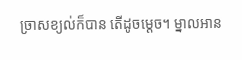ច្រាសខ្យល់ក៏បាន តើដូចម្ដេច។ ម្នាលអាន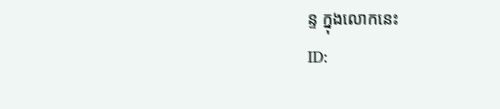ន្ទ ក្នុងលោកនេះ
ID: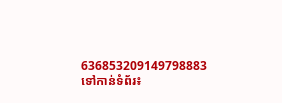636853209149798883
ទៅកាន់ទំព័រ៖